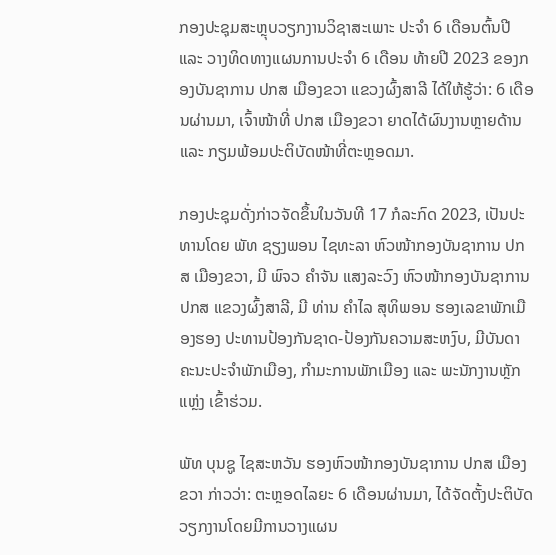ກອງປະຊຸມສະຫຼຸບວຽກງານວິຊາສະເພາະ ປະຈໍາ 6 ເດືອນຕົ້ນປີ ແລະ ວາງທິດທາງແຜນການປະຈໍາ 6 ເດືອນ ທ້າຍປີ 2023 ຂອງກອງບັນຊາການ ປກສ ເມືອງຂວາ ແຂວງຜົ້ງສາລີ ໄດ້ໃຫ້ຮູ້ວ່າ: 6 ເດືອນຜ່ານມາ, ເຈົ້າໜ້າທີ່ ປກສ ເມືອງຂວາ ຍາດໄດ້ຜົນງານຫຼາຍດ້ານ ແລະ ກຽມພ້ອມປະຕິບັດໜ້າທີ່ຕະຫຼອດມາ.

ກອງປະຊຸມດັ່ງກ່າວຈັດຂຶ້ນໃນວັນທີ 17 ກໍລະກົດ 2023, ເປັນປະທານໂດຍ ພັທ ຊຽງພອນ ໄຊທະລາ ຫົວໜ້າກອງບັນຊາການ ປກສ ເມືອງຂວາ, ມີ ພົຈວ ຄຳຈັນ ແສງລະວົງ ຫົວໜ້າກອງບັນຊາການ ປກສ ແຂວງຜົ້ງສາລີ, ມີ ທ່ານ ຄຳໄລ ສຸທິພອນ ຮອງເລຂາພັກເມືອງຮອງ ປະທານປ້ອງກັນຊາດ-ປ້ອງກັນຄວາມສະຫງົບ, ມີບັນດາຄະນະປະຈຳພັກເມືອງ, ກໍາມະການພັກເມືອງ ແລະ ພະນັກງານຫຼັກແຫຼ່ງ ເຂົ້າຮ່ວມ.

ພັທ ບຸນຊູ ໄຊສະຫວັນ ຮອງຫົວໜ້າກອງບັນຊາການ ປກສ ເມືອງຂວາ ກ່າວວ່າ: ຕະຫຼອດໄລຍະ 6 ເດືອນຜ່ານມາ, ໄດ້ຈັດຕັ້ງປະຕິບັດວຽກງານໂດຍມີການວາງແຜນ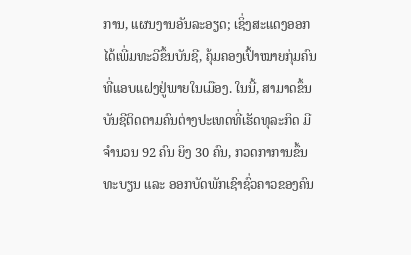ການ, ແຜນງານອັນລະອຽດ; ເຊິ່ງສະແດງອອກໄດ້ເພີ່ມທະວີຂຶ້ນບັນຊີ, ຄຸ້ມຄອງເປົ້າໝາຍກຸ່ມຄົນທີ່ແອບແຝງຢູ່ພາຍໃນເມືອງ. ໃນນີ້, ສາມາດຂຶ້ນບັນຊີຕິດຕາມຄົນຕ່າງປະເທດທີ່ເຮັດທຸລະກິດ ມີຈໍານວນ 92 ຄົນ ຍິງ 30 ຄົນ, ກວດກາການຂຶ້ນທະບຽນ ແລະ ອອກບັດພັກເຊົາຊົ່ວຄາວຂອງຄົນ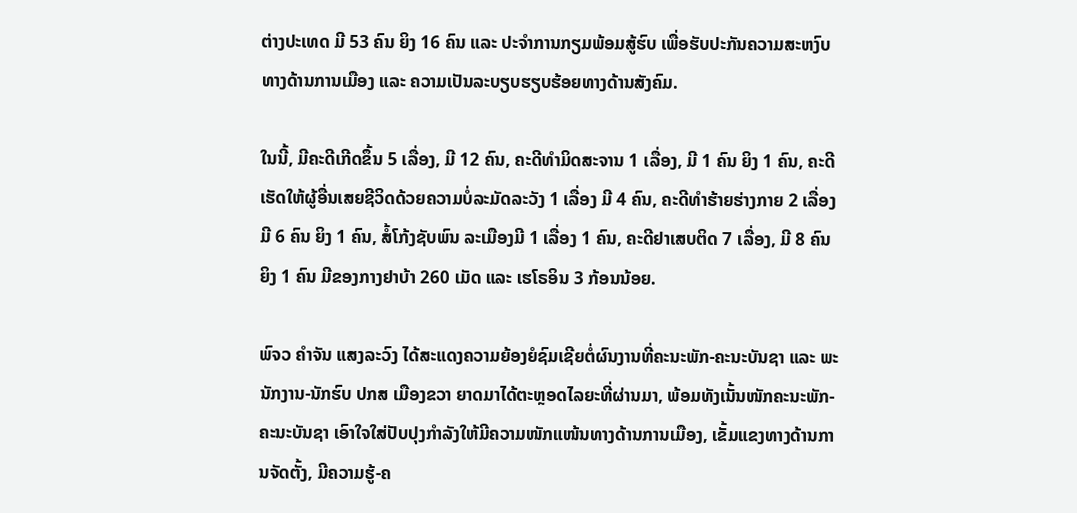ຕ່າງປະເທດ ມີ 53 ຄົນ ຍິງ 16 ຄົນ ແລະ ປະຈໍາການກຽມພ້ອມສູ້ຮົບ ເພື່ອຮັບປະກັນຄວາມສະຫງົບທາງດ້ານການເມືອງ ແລະ ຄວາມເປັນລະບຽບຮຽບຮ້ອຍທາງດ້ານສັງຄົມ.

ໃນນີ້, ມີຄະດີເກີດຂຶ້ນ 5 ເລື່ອງ, ມີ 12 ຄົນ, ຄະດີທຳມິດສະຈານ 1 ເລື່ອງ, ມີ 1 ຄົນ ຍິງ 1 ຄົນ, ຄະດີເຮັດໃຫ້ຜູ້ອື່ນເສຍຊີວິດດ້ວຍຄວາມບໍ່ລະມັດລະວັງ 1 ເລື່ອງ ມີ 4 ຄົນ, ຄະດີທຳຮ້າຍຮ່າງກາຍ 2 ເລື່ອງ ມີ 6 ຄົນ ຍິງ 1 ຄົນ, ສໍ້ໂກ້ງຊັບພົນ ລະເມືອງມີ 1 ເລື່ອງ 1 ຄົນ, ຄະດີຢາເສບຕິດ 7 ເລື່ອງ, ມີ 8 ຄົນ ຍິງ 1 ຄົນ ມີຂອງກາງຢາບ້າ 260 ເມັດ ແລະ ເຮໂຣອິນ 3 ກ້ອນນ້ອຍ.

ພົຈວ ຄຳຈັນ ແສງລະວົງ ໄດ້ສະແດງຄວາມຍ້ອງຍໍຊົມເຊີຍຕໍ່ຜົນງານທີ່ຄະນະພັກ-ຄະນະບັນຊາ ແລະ ພະນັກງານ-ນັກຮົບ ປກສ ເມືອງຂວາ ຍາດມາໄດ້ຕະຫຼອດໄລຍະທີ່ຜ່ານມາ, ພ້ອມທັງເນັ້ນໜັກຄະນະພັກ-ຄະນະບັນຊາ ເອົາໃຈໃສ່ປັບປຸງກໍາລັງໃຫ້ມີຄວາມໜັກແໜ້ນທາງດ້ານການເມືອງ, ເຂັ້ມແຂງທາງດ້ານການຈັດຕັ້ງ, ມີຄວາມຮູ້-ຄ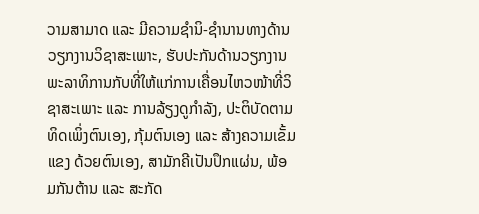ວາມສາມາດ ແລະ ມີຄວາມຊໍານິ-ຊໍານານທາງດ້ານວຽກງານວິຊາສະເພາະ, ຮັບປະກັນດ້ານວຽກງານພະລາທິການກັບທີ່ໃຫ້ແກ່ການເຄື່ອນໄຫວໜ້າທີ່ວິຊາສະເພາະ ແລະ ການລ້ຽງດູກໍາລັງ, ປະຕິບັດຕາມທິດເພິ່ງຕົນເອງ, ກຸ້ມຕົນເອງ ແລະ ສ້າງຄວາມເຂັ້ມແຂງ ດ້ວຍຕົນເອງ, ສາມັກຄີເປັນປຶກແຜ່ນ, ພ້ອມກັນຕ້ານ ແລະ ສະກັດ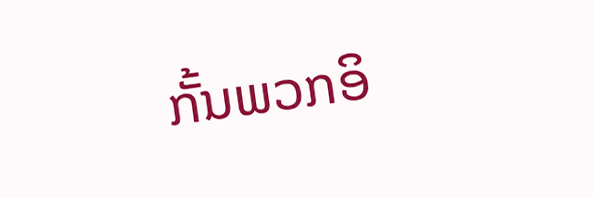ກັ້ນພວກອິ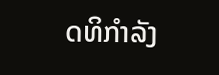ດທິກໍາລັງ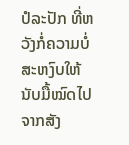ປໍລະປັກ ທີ່ຫວັງກໍ່ຄວາມບໍ່ສະຫງົບໃຫ້ນັບມື້ໝົດໄປຈາກສັງ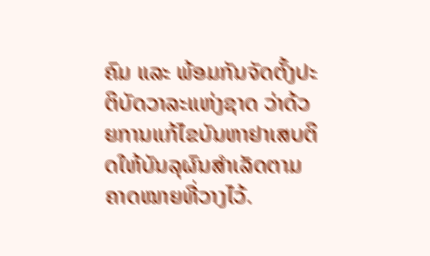ຄົມ ແລະ ພ້ອມກັນຈັດຕັ້ງປະຕິບັດວາລະແຫ່ງຊາດ ວ່າດ້ວຍການແກ້ໄຂບັນຫາຢາເສບຕິດໃຫ້ບັນລຸຜົນສຳເລັດຕາມຄາດໝາຍທີ່ວາງໄວ້.